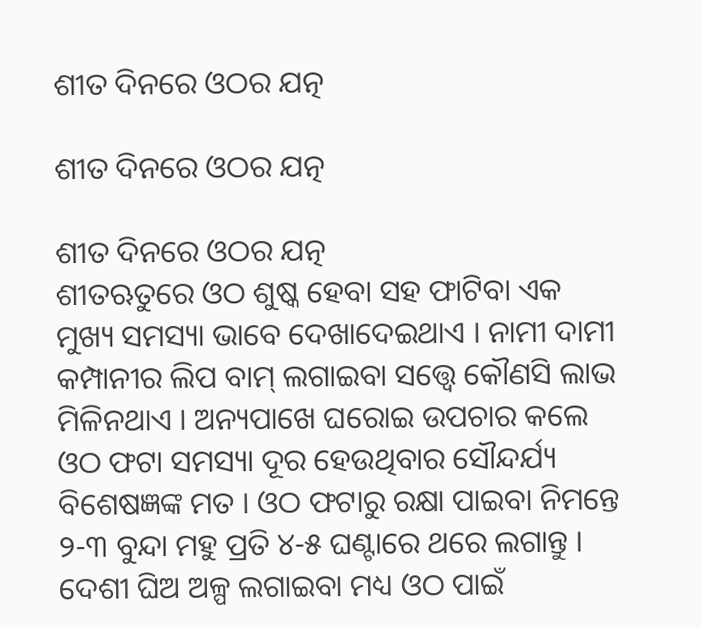ଶୀତ ଦିନରେ ଓଠର ଯତ୍ନ

ଶୀତ ଦିନରେ ଓଠର ଯତ୍ନ

ଶୀତ ଦିନରେ ଓଠର ଯତ୍ନ
ଶୀତଋତୁରେ ଓଠ ଶୁଷ୍କ ହେବା ସହ ଫାଟିବା ଏକ ମୁଖ୍ୟ ସମସ୍ୟା ଭାବେ ଦେଖାଦେଇଥାଏ । ନାମୀ ଦାମୀ କମ୍ପାନୀର ଲିପ ବାମ୍ ଲଗାଇବା ସତ୍ତ୍ୱେ କୌଣସି ଲାଭ ମିଳିନଥାଏ । ଅନ୍ୟପାଖେ ଘରୋଇ ଉପଚାର କଲେ ଓଠ ଫଟା ସମସ୍ୟା ଦୂର ହେଉଥିବାର ସୌନ୍ଦର୍ଯ୍ୟ ବିଶେଷଜ୍ଞଙ୍କ ମତ । ଓଠ ଫଟାରୁ ରକ୍ଷା ପାଇବା ନିମନ୍ତେ ୨-୩ ବୁନ୍ଦା ମହୁ ପ୍ରତି ୪-୫ ଘଣ୍ଟାରେ ଥରେ ଲଗାନ୍ତୁ । ଦେଶୀ ଘିଅ ଅଳ୍ପ ଲଗାଇବା ମଧ୍ୟ ଓଠ ପାଇଁ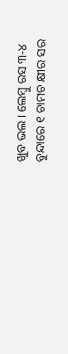ଖୁବ ଭଲ । ଲେମ୍ବୁ ରସ ୩-୪ ବୁନ୍ଦାରେ ୧ ଚାମଚ କ୍ଷୀର ସର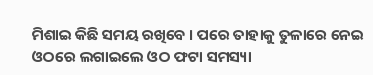ମିଶାଇ କିଛି ସମୟ ରଖିବେ । ପରେ ତାହାକୁ ତୁଳାରେ ନେଇ ଓଠରେ ଲଗାଇଲେ ଓଠ ଫଟା ସମସ୍ୟା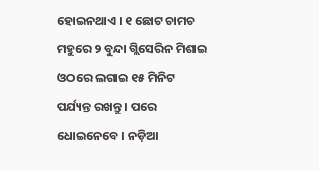ହୋଇନଥାଏ । ୧ ଛୋଟ ଚାମଚ ମହୁରେ ୨ ବୁନ୍ଦା ଗ୍ଲିସେରିନ ମିଶାଇ ଓଠରେ ଲଗାଇ ୧୫ ମିନିଟ ପର୍ଯ୍ୟନ୍ତ ରଖନ୍ତୁ । ପରେ ଧୋଇନେବେ । ନଡ଼ିଆ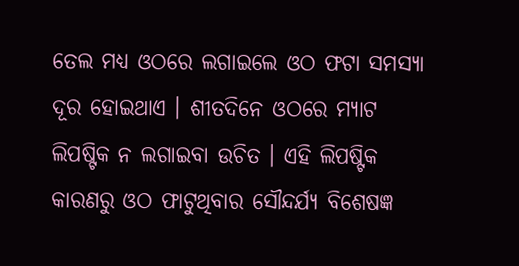ତେଲ ମଧ୍ୟ ଓଠରେ ଲଗାଇଲେ ଓଠ ଫଟା ସମସ୍ୟା ଦୂର ହୋଇଥାଏ । ଶୀତଦିନେ ଓଠରେ ମ୍ୟାଟ ଲିପଷ୍ଟିକ ନ ଲଗାଇବା ଉଚିତ । ଏହି ଲିପଷ୍ଟିକ କାରଣରୁ ଓଠ ଫାଟୁଥିବାର ସୌନ୍ଦର୍ଯ୍ୟ ବିଶେଷଜ୍ଞ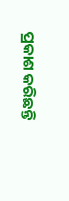ପ୍ରକାଶ କରିଛନ୍ତି